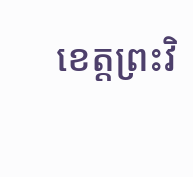ខេត្តព្រះវិ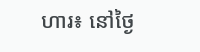ហារ៖ នៅថ្ងៃ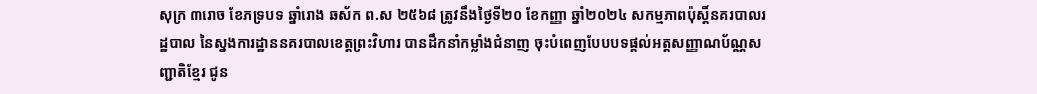សុក្រ ៣រោច ខែភទ្របទ ឆ្នាំរោង ឆស័ក ព.ស ២៥៦៨ ត្រូវនឹងថ្ងៃទី២០ ខែកញ្ញា ឆ្នាំ២០២៤ សកម្មភាពប៉ុស្តិ៍នគរបាលរដ្ឋបាល នៃស្នងការដ្ឋាននគរបាលខេត្តព្រះវិហារ បានដឹកនាំកម្លាំងជំនាញ ចុះបំពេញបែបបទផ្ដល់អត្តសញ្ញាណប័ណ្ណសញ្ជាតិខ្មែរ ជូន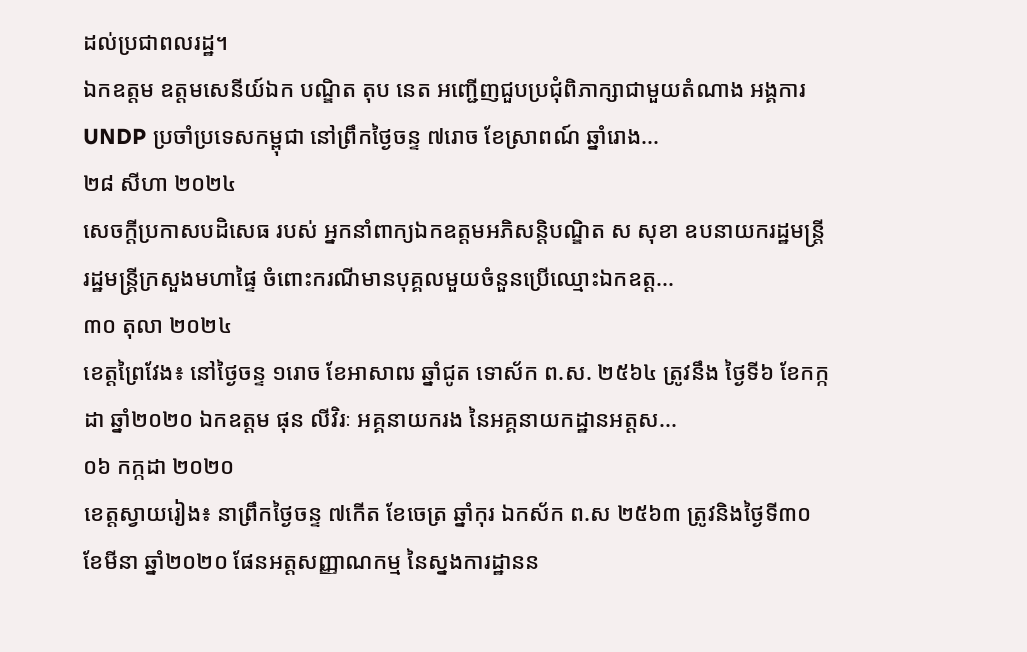ដល់ប្រជាពលរដ្ឋ។
ឯកឧត្តម ឧត្តមសេនីយ៍ឯក បណ្ឌិត តុប នេត អញ្ជើញជួបប្រជុំពិភាក្សាជាមួយតំណាង អង្គការ UNDP ប្រចាំប្រទេសកម្ពុជា នៅព្រឹកថ្ងៃចន្ទ ៧រោច ខែស្រាពណ៍ ឆ្នាំរោង...
២៨ សីហា ២០២៤
សេចក្ដីប្រកាសបដិសេធ របស់ អ្នកនាំពាក្យឯកឧត្តមអភិសន្តិបណ្ឌិត ស សុខា ឧបនាយករដ្ឋមន្ត្រី រដ្ឋមន្រ្តីក្រសួងមហាផ្ទៃ ចំពោះករណីមានបុគ្គលមួយចំនួនប្រើឈ្មោះឯកឧត្ត...
៣០ តុលា ២០២៤
ខេត្តព្រៃវែង៖ នៅថ្ងៃចន្ទ ១រោច ខែអាសាឍ ឆ្នាំជូត ទោស័ក ព.ស. ២៥៦៤ ត្រូវនឹង ថ្ងៃទី៦ ខែកក្កដា ឆ្នាំ២០២០ ឯកឧត្តម ផុន លីវិរៈ អគ្គនាយករង នៃអគ្គនាយកដ្ឋានអត្តស...
០៦ កក្កដា ២០២០
ខេត្តស្វាយរៀង៖ នាព្រឹកថ្ងៃចន្ទ ៧កើត ខែចេត្រ ឆ្នាំកុរ ឯកស័ក ព.ស ២៥៦៣ ត្រូវនិងថ្ងៃទី៣០ ខែមីនា ឆ្នាំ២០២០ ផែនអត្តសញ្ញាណកម្ម នៃស្នងការដ្ឋានន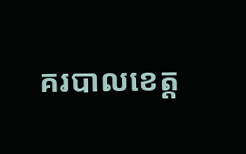គរបាលខេត្ត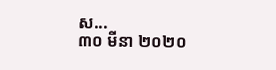ស...
៣០ មីនា ២០២០